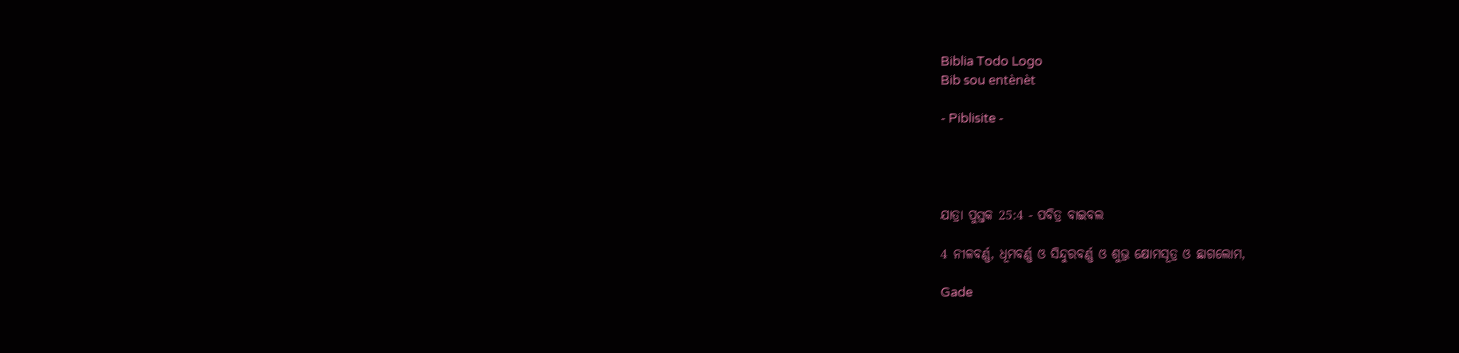Biblia Todo Logo
Bib sou entènèt

- Piblisite -




ଯାତ୍ରା ପୁସ୍ତକ 25:4 - ପବିତ୍ର ବାଇବଲ

4 ନୀଳବର୍ଣ୍ଣ, ଧୂମବର୍ଣ୍ଣ ଓ ସିନ୍ଦୁରବର୍ଣ୍ଣ ଓ ଶୁଭ୍ର କ୍ଷୋମସୂତ୍ର ଓ ଛାଗଲୋମ,

Gade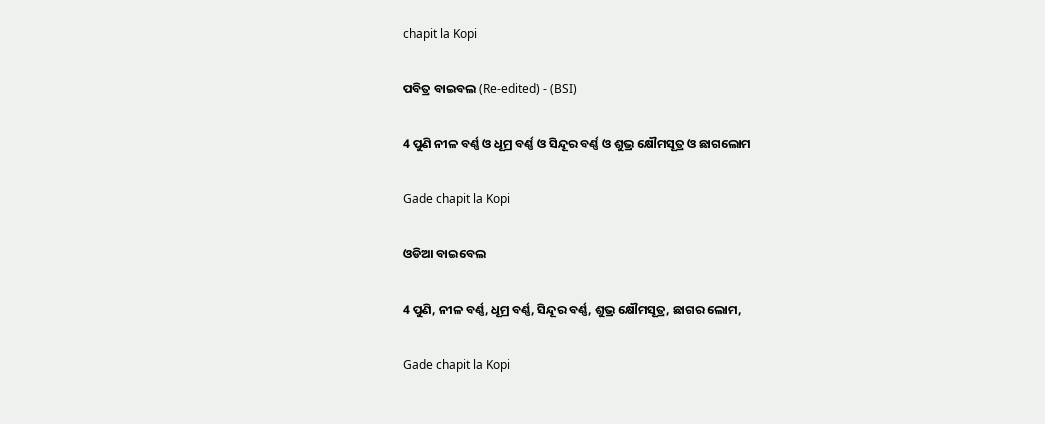chapit la Kopi

ପବିତ୍ର ବାଇବଲ (Re-edited) - (BSI)

4 ପୁଣି ନୀଳ ବର୍ଣ୍ଣ ଓ ଧୂମ୍ର ବର୍ଣ୍ଣ ଓ ସିନ୍ଦୂର ବର୍ଣ୍ଣ ଓ ଶୁଭ୍ର କ୍ଷୌମସୂତ୍ର ଓ ଛାଗଲୋମ

Gade chapit la Kopi

ଓଡିଆ ବାଇବେଲ

4 ପୁଣି, ନୀଳ ବର୍ଣ୍ଣ, ଧୂମ୍ର ବର୍ଣ୍ଣ, ସିନ୍ଦୂର ବର୍ଣ୍ଣ, ଶୁଭ୍ର କ୍ଷୌମସୂତ୍ର, ଛାଗର ଲୋମ,

Gade chapit la Kopi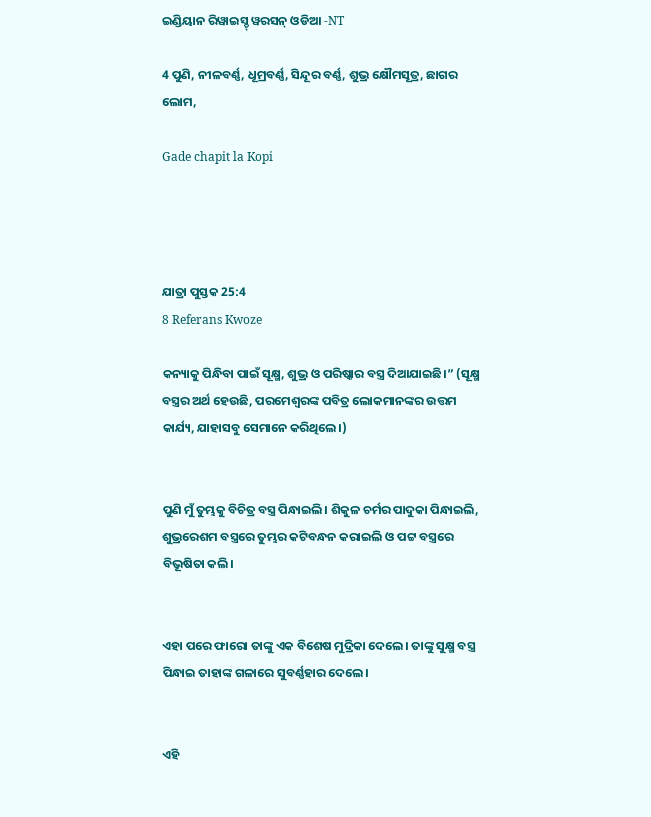ଇଣ୍ଡିୟାନ ରିୱାଇସ୍ଡ୍ ୱରସନ୍ ଓଡିଆ -NT

4 ପୁଣି, ନୀଳବର୍ଣ୍ଣ, ଧୂମ୍ରବର୍ଣ୍ଣ, ସିନ୍ଦୂର ବର୍ଣ୍ଣ, ଶୁଭ୍ର କ୍ଷୌମସୂତ୍ର, ଛାଗର ଲୋମ,

Gade chapit la Kopi




ଯାତ୍ରା ପୁସ୍ତକ 25:4
8 Referans Kwoze

କନ୍ୟାକୁ ପିନ୍ଧିବା ପାଇଁ ସୂକ୍ଷ୍ମ, ଶୁଭ୍ର ଓ ପରିଷ୍କାର ବସ୍ତ୍ର ଦିଆଯାଇଛି।” (ସୂକ୍ଷ୍ମ ବସ୍ତ୍ରର ଅର୍ଥ ହେଉଛି, ପରମେଶ୍ୱରଙ୍କ ପବିତ୍ର ଲୋକମାନଙ୍କର ଉତ୍ତମ କାର୍ଯ୍ୟ, ଯାହାସବୁ ସେମାନେ କରିଥିଲେ।)


ପୁଣି ମୁଁ ତୁମ୍ଭକୁ ବିଚିତ୍ର ବସ୍ତ୍ର ପିନ୍ଧାଇଲି। ଶିକୁଳ ଚର୍ମର ପାଦୁକା ପିନ୍ଧାଇଲି, ଶୁଭ୍ରରେଶମ ବସ୍ତ୍ରରେ ତୁମ୍ଭର କଟିବନ୍ଧନ କରାଇଲି ଓ ପଟ୍ଟ ବସ୍ତ୍ରରେ ବିଭୂଷିତା କଲି।


ଏହା ପରେ ଫାରୋ ତାଙ୍କୁ ଏକ ବିଶେଷ ମୁଦ୍ରିକା ଦେଲେ। ତାଙ୍କୁ ସୁକ୍ଷ୍ମ ବସ୍ତ୍ର ପିନ୍ଧାଇ ତାହାଙ୍କ ଗଳାରେ ସୁବର୍ଣ୍ଣହାର ଦେଲେ।


ଏହି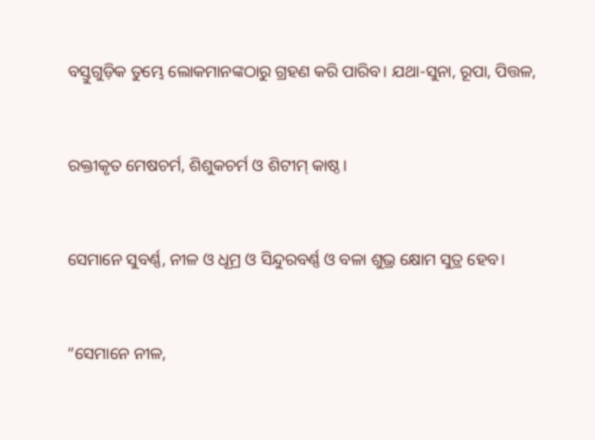ବସ୍ତୁଗୁଡ଼ିକ ତୁମ୍ଭେ ଲୋକମାନଙ୍କଠାରୁ ଗ୍ରହଣ କରି ପାରିବ। ଯଥା-ସୁନା, ରୂପା, ପିତ୍ତଳ,


ରକ୍ତୀକୃତ ମେଷଚର୍ମ, ଶିଶୁକଚର୍ମ ଓ ଶିଟୀମ୍ କାଷ୍ଠ।


ସେମାନେ ସୁବର୍ଣ୍ଣ, ନୀଳ ଓ ଧୂମ୍ର ଓ ସିନ୍ଦୁରବର୍ଣ୍ଣ ଓ ବଳା ଶୁଭ୍ର କ୍ଷୋମ ସୁତ୍ର ହେବ।


“ସେମାନେ ନୀଳ,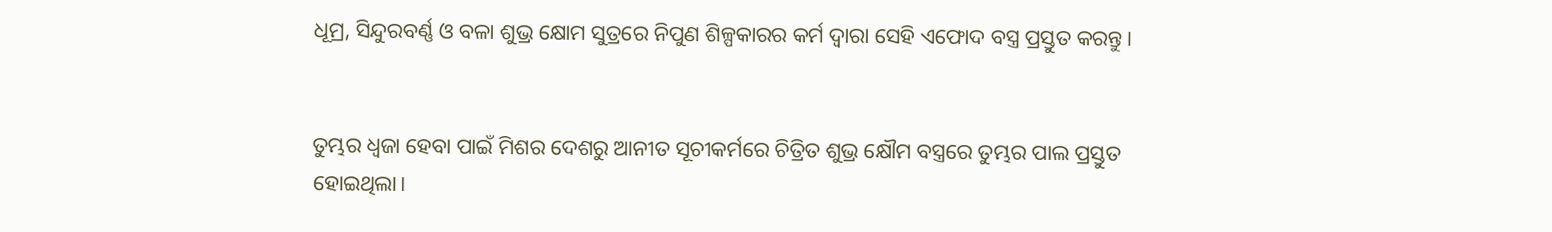ଧୂମ୍ର, ସିନ୍ଦୁରବର୍ଣ୍ଣ ଓ ବଳା ଶୁଭ୍ର କ୍ଷୋମ ସୁତ୍ରରେ ନିପୁଣ ଶିଳ୍ପକାରର କର୍ମ ଦ୍ୱାରା ସେହି ଏଫୋଦ ବସ୍ତ୍ର ପ୍ରସ୍ତୁତ କରନ୍ତୁ।


ତୁମ୍ଭର ଧ୍ୱଜା ହେବା ପାଇଁ ମିଶର ଦେଶରୁ ଆନୀତ ସୂଚୀକର୍ମରେ ଚିତ୍ରିତ ଶୁଭ୍ର କ୍ଷୌମ ବସ୍ତ୍ରରେ ତୁମ୍ଭର ପାଲ ପ୍ରସ୍ତୁତ ହୋଇଥିଲା।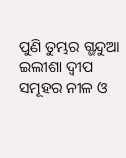ପୁଣି ତୁମ୍ଭର ଗ୍ଭନ୍ଦୁଆ ଇଲୀଶା ଦ୍ୱୀପ ସମୂହର ନୀଳ ଓ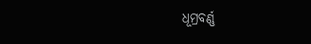ଧୂମ୍ରବର୍ଣ୍ଣ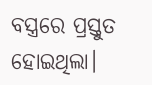ବସ୍ତ୍ରରେ ପ୍ରସ୍ତୁତ ହୋଇଥିଲା।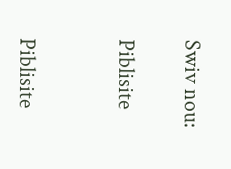Swiv nou:

Piblisite


Piblisite